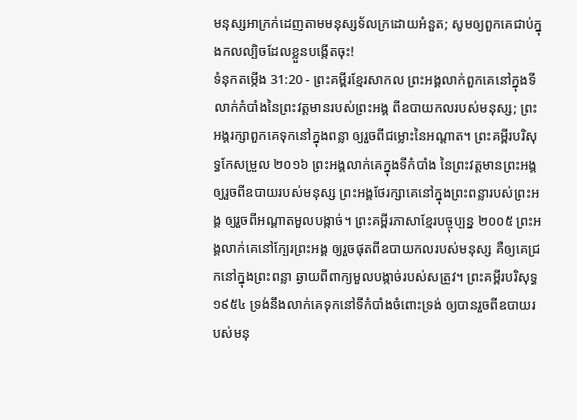មនុស្សអាក្រក់ដេញតាមមនុស្សទ័លក្រដោយអំនួត; សូមឲ្យពួកគេជាប់ក្នុងកលល្បិចដែលខ្លួនបង្កើតចុះ!
ទំនុកតម្កើង 31:20 - ព្រះគម្ពីរខ្មែរសាកល ព្រះអង្គលាក់ពួកគេនៅក្នុងទីលាក់កំបាំងនៃព្រះវត្តមានរបស់ព្រះអង្គ ពីឧបាយកលរបស់មនុស្ស; ព្រះអង្គរក្សាពួកគេទុកនៅក្នុងពន្លា ឲ្យរួចពីជម្លោះនៃអណ្ដាត។ ព្រះគម្ពីរបរិសុទ្ធកែសម្រួល ២០១៦ ព្រះអង្គលាក់គេក្នុងទីកំបាំង នៃព្រះវត្តមានព្រះអង្គ ឲ្យរួចពីឧបាយរបស់មនុស្ស ព្រះអង្គថែរក្សាគេនៅក្នុងព្រះពន្លារបស់ព្រះអង្គ ឲ្យរួចពីអណ្ដាតមួលបង្កាច់។ ព្រះគម្ពីរភាសាខ្មែរបច្ចុប្បន្ន ២០០៥ ព្រះអង្គលាក់គេនៅក្បែរព្រះអង្គ ឲ្យរួចផុតពីឧបាយកលរបស់មនុស្ស គឺឲ្យគេជ្រកនៅក្នុងព្រះពន្លា ឆ្ងាយពីពាក្យមួលបង្កាច់របស់សត្រូវ។ ព្រះគម្ពីរបរិសុទ្ធ ១៩៥៤ ទ្រង់នឹងលាក់គេទុកនៅទីកំបាំងចំពោះទ្រង់ ឲ្យបានរួចពីឧបាយរបស់មនុ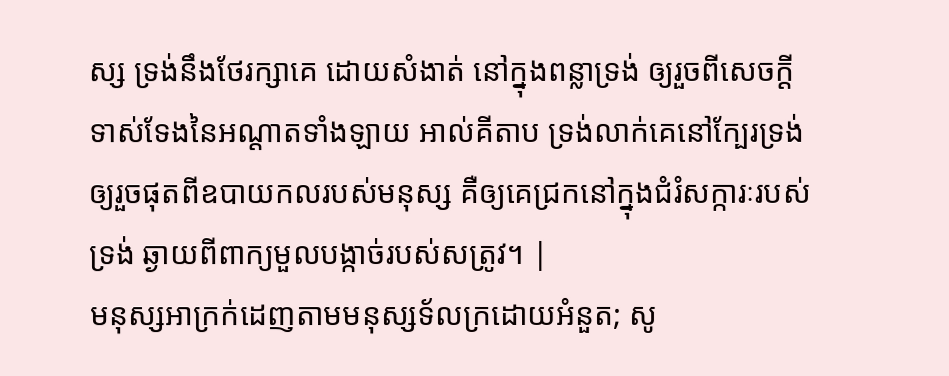ស្ស ទ្រង់នឹងថែរក្សាគេ ដោយសំងាត់ នៅក្នុងពន្លាទ្រង់ ឲ្យរួចពីសេចក្ដីទាស់ទែងនៃអណ្តាតទាំងឡាយ អាល់គីតាប ទ្រង់លាក់គេនៅក្បែរទ្រង់ ឲ្យរួចផុតពីឧបាយកលរបស់មនុស្ស គឺឲ្យគេជ្រកនៅក្នុងជំរំសក្ការៈរបស់ទ្រង់ ឆ្ងាយពីពាក្យមួលបង្កាច់របស់សត្រូវ។ |
មនុស្សអាក្រក់ដេញតាមមនុស្សទ័លក្រដោយអំនួត; សូ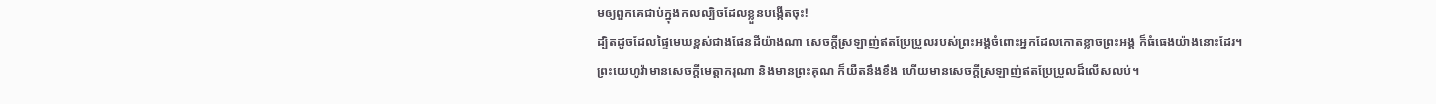មឲ្យពួកគេជាប់ក្នុងកលល្បិចដែលខ្លួនបង្កើតចុះ!
ដ្បិតដូចដែលផ្ទៃមេឃខ្ពស់ជាងផែនដីយ៉ាងណា សេចក្ដីស្រឡាញ់ឥតប្រែប្រួលរបស់ព្រះអង្គចំពោះអ្នកដែលកោតខ្លាចព្រះអង្គ ក៏ធំធេងយ៉ាងនោះដែរ។
ព្រះយេហូវ៉ាមានសេចក្ដីមេត្តាករុណា និងមានព្រះគុណ ក៏យឺតនឹងខឹង ហើយមានសេចក្ដីស្រឡាញ់ឥតប្រែប្រួលដ៏លើសលប់។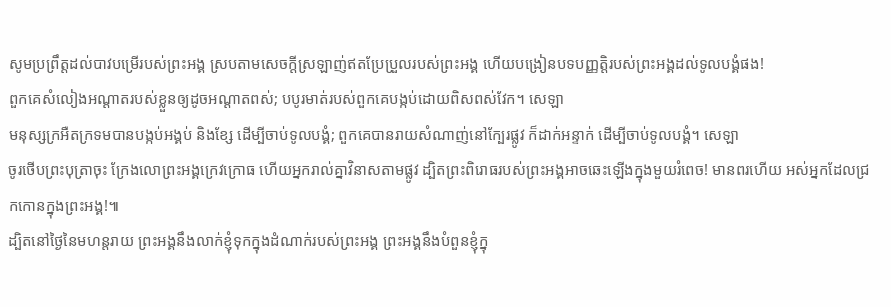សូមប្រព្រឹត្តដល់បាវបម្រើរបស់ព្រះអង្គ ស្របតាមសេចក្ដីស្រឡាញ់ឥតប្រែប្រួលរបស់ព្រះអង្គ ហើយបង្រៀនបទបញ្ញត្តិរបស់ព្រះអង្គដល់ទូលបង្គំផង!
ពួកគេសំលៀងអណ្ដាតរបស់ខ្លួនឲ្យដូចអណ្ដាតពស់; បបូរមាត់របស់ពួកគេបង្កប់ដោយពិសពស់វែក។ សេឡា
មនុស្សក្រអឺតក្រទមបានបង្កប់អង្គប់ និងខ្សែ ដើម្បីចាប់ទូលបង្គំ; ពួកគេបានរាយសំណាញ់នៅក្បែរផ្លូវ ក៏ដាក់អន្ទាក់ ដើម្បីចាប់ទូលបង្គំ។ សេឡា
ចូរថើបព្រះបុត្រាចុះ ក្រែងលោព្រះអង្គក្រេវក្រោធ ហើយអ្នករាល់គ្នាវិនាសតាមផ្លូវ ដ្បិតព្រះពិរោធរបស់ព្រះអង្គអាចឆេះឡើងក្នុងមួយរំពេច! មានពរហើយ អស់អ្នកដែលជ្រកកោនក្នុងព្រះអង្គ!៕
ដ្បិតនៅថ្ងៃនៃមហន្តរាយ ព្រះអង្គនឹងលាក់ខ្ញុំទុកក្នុងដំណាក់របស់ព្រះអង្គ ព្រះអង្គនឹងបំពួនខ្ញុំក្នុ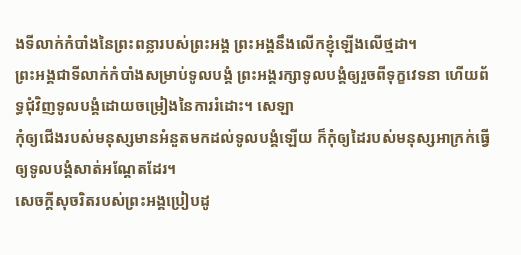ងទីលាក់កំបាំងនៃព្រះពន្លារបស់ព្រះអង្គ ព្រះអង្គនឹងលើកខ្ញុំឡើងលើថ្មដា។
ព្រះអង្គជាទីលាក់កំបាំងសម្រាប់ទូលបង្គំ ព្រះអង្គរក្សាទូលបង្គំឲ្យរួចពីទុក្ខវេទនា ហើយព័ទ្ធជុំវិញទូលបង្គំដោយចម្រៀងនៃការរំដោះ។ សេឡា
កុំឲ្យជើងរបស់មនុស្សមានអំនួតមកដល់ទូលបង្គំឡើយ ក៏កុំឲ្យដៃរបស់មនុស្សអាក្រក់ធ្វើឲ្យទូលបង្គំសាត់អណ្ដែតដែរ។
សេចក្ដីសុចរិតរបស់ព្រះអង្គប្រៀបដូ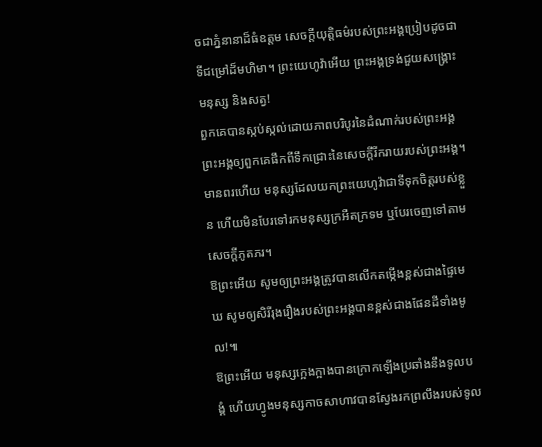ចជាភ្នំនានាដ៏ធំឧត្ដម សេចក្ដីយុត្តិធម៌របស់ព្រះអង្គប្រៀបដូចជាទីជម្រៅដ៏មហិមា។ ព្រះយេហូវ៉ាអើយ ព្រះអង្គទ្រង់ជួយសង្គ្រោះមនុស្ស និងសត្វ!
ពួកគេបានស្កប់ស្កល់ដោយភាពបរិបូរនៃដំណាក់របស់ព្រះអង្គ ព្រះអង្គឲ្យពួកគេផឹកពីទឹកជ្រោះនៃសេចក្ដីរីករាយរបស់ព្រះអង្គ។
មានពរហើយ មនុស្សដែលយកព្រះយេហូវ៉ាជាទីទុកចិត្តរបស់ខ្លួន ហើយមិនបែរទៅរកមនុស្សក្រអឺតក្រទម ឬបែរចេញទៅតាមសេចក្ដីភូតភរ។
ឱព្រះអើយ សូមឲ្យព្រះអង្គត្រូវបានលើកតម្កើងខ្ពស់ជាងផ្ទៃមេឃ សូមឲ្យសិរីរុងរឿងរបស់ព្រះអង្គបានខ្ពស់ជាងផែនដីទាំងមូល!៕
ឱព្រះអើយ មនុស្សក្អេងក្អាងបានក្រោកឡើងប្រឆាំងនឹងទូលបង្គំ ហើយហ្វូងមនុស្សកាចសាហាវបានស្វែងរកព្រលឹងរបស់ទូល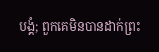បង្គំ; ពួកគេមិនបានដាក់ព្រះ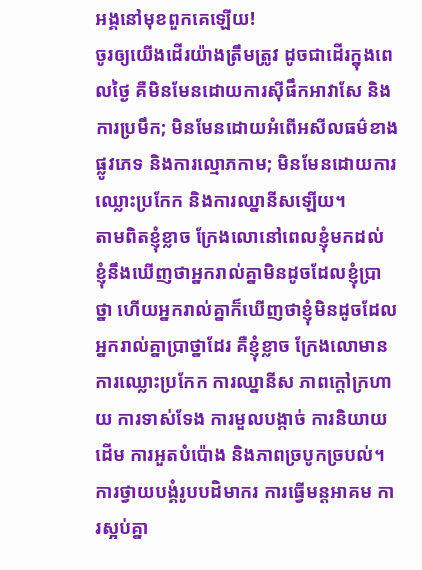អង្គនៅមុខពួកគេឡើយ!
ចូរឲ្យយើងដើរយ៉ាងត្រឹមត្រូវ ដូចជាដើរក្នុងពេលថ្ងៃ គឺមិនមែនដោយការស៊ីផឹកអាវាសែ និងការប្រមឹក; មិនមែនដោយអំពើអសីលធម៌ខាងផ្លូវភេទ និងការល្មោភកាម; មិនមែនដោយការឈ្លោះប្រកែក និងការឈ្នានីសឡើយ។
តាមពិតខ្ញុំខ្លាច ក្រែងលោនៅពេលខ្ញុំមកដល់ ខ្ញុំនឹងឃើញថាអ្នករាល់គ្នាមិនដូចដែលខ្ញុំប្រាថ្នា ហើយអ្នករាល់គ្នាក៏ឃើញថាខ្ញុំមិនដូចដែលអ្នករាល់គ្នាប្រាថ្នាដែរ គឺខ្ញុំខ្លាច ក្រែងលោមានការឈ្លោះប្រកែក ការឈ្នានីស ភាពក្ដៅក្រហាយ ការទាស់ទែង ការមួលបង្កាច់ ការនិយាយដើម ការអួតបំប៉ោង និងភាពច្របូកច្របល់។
ការថ្វាយបង្គំរូបបដិមាករ ការធ្វើមន្តអាគម ការស្អប់គ្នា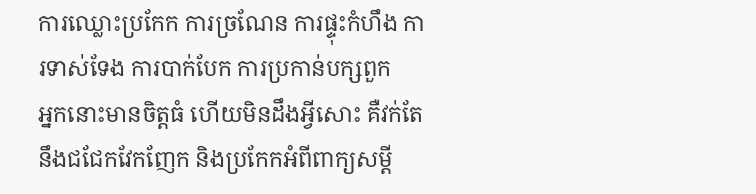ការឈ្លោះប្រកែក ការច្រណែន ការផ្ទុះកំហឹង ការទាស់ទែង ការបាក់បែក ការប្រកាន់បក្សពួក
អ្នកនោះមានចិត្តធំ ហើយមិនដឹងអ្វីសោះ គឺវក់តែនឹងជជែកវែកញែក និងប្រកែកអំពីពាក្យសម្ដី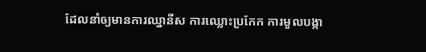ដែលនាំឲ្យមានការឈ្នានីស ការឈ្លោះប្រកែក ការមួលបង្កា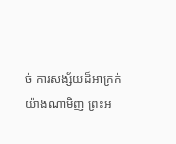ច់ ការសង្ស័យដ៏អាក្រក់
យ៉ាងណាមិញ ព្រះអ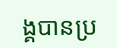ង្គបានប្រ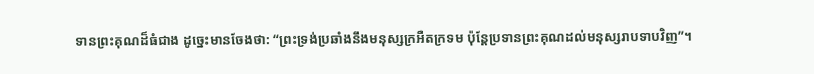ទានព្រះគុណដ៏ធំជាង ដូច្នេះមានចែងថា: “ព្រះទ្រង់ប្រឆាំងនឹងមនុស្សក្រអឺតក្រទម ប៉ុន្តែប្រទានព្រះគុណដល់មនុស្សរាបទាបវិញ”។